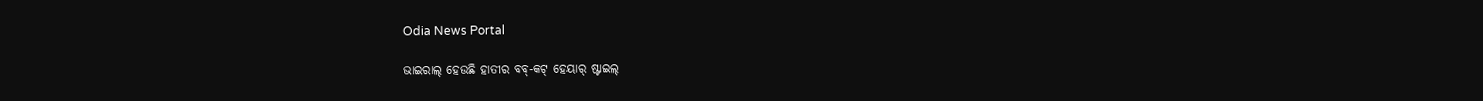Odia News Portal

ଭାଇରାଲ୍ ହେଉଛି ହାତୀର ବବ୍-କଟ୍ ହେୟାର୍ ଷ୍ଟାଇଲ୍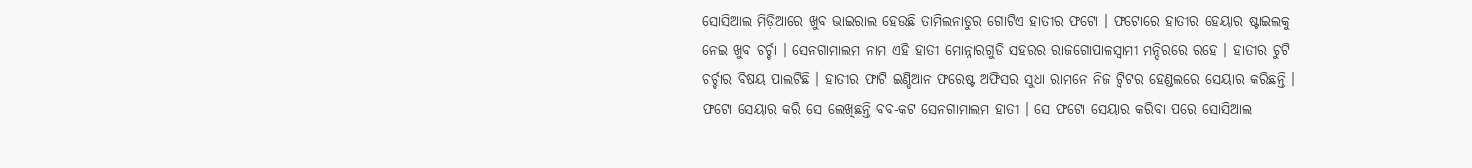ସୋସିଆଲ ମିଡ଼ିଆରେ ଖୁବ ଭାଇରାଲ ହେଉଛି ତାମିଲନାଡୁର ଗୋଟିଏ ହାତୀର ଫଟୋ । ଫଟୋରେ ହାତୀର ହେୟାର ଷ୍ଟାଇଲକୁ ନେଇ ଖୁବ ଚର୍ଚ୍ଚା । ସେନଗାମାଲମ ନାମ ଏହି ହାତୀ ମୋନ୍ନାରଗୁଡି ସହରର ରାଜଗୋପାଳସ୍ୱାମୀ ମନ୍ଦିରରେ ରହେ । ହାତୀର ଚୁଟି ଚର୍ଚ୍ଚାର ବିଷୟ ପାଲଟିଛି । ହାତୀର ଫାଟି ଇଣ୍ଡିଆନ ଫରେଷ୍ଟ ଅଫିସର ସୁଧା ରାମନେ ନିଜ ଟ୍ୱିଟର ହେଣ୍ଡଲରେ ସେୟାର କରିଛନ୍ତି । ଫଟୋ ସେୟାର କରି ସେ ଲେଖିଛନ୍ତି ବବ-କଟ ସେନଗାମାଲମ ହାତୀ । ସେ ଫଟୋ ସେୟାର କରିବା ପରେ ସୋସିଆଲ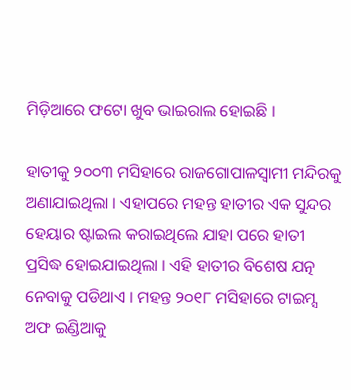ମିଡ଼ିଆରେ ଫଟୋ ଖୁବ ଭାଇରାଲ ହୋଇଛି ।

ହାତୀକୁ ୨୦୦୩ ମସିହାରେ ରାଜଗୋପାଳସ୍ୱାମୀ ମନ୍ଦିରକୁ ଅଣାଯାଇଥିଲା । ଏହାପରେ ମହନ୍ତ ହାତୀର ଏକ ସୁନ୍ଦର ହେୟାର ଷ୍ଟାଇଲ କରାଇଥିଲେ ଯାହା ପରେ ହାତୀ ପ୍ରସିଦ୍ଧ ହୋଇଯାଇଥିଲା । ଏହି ହାତୀର ବିଶେଷ ଯତ୍ନ ନେବାକୁ ପଡିଥାଏ । ମହନ୍ତ ୨୦୧୮ ମସିହାରେ ଟାଇମ୍ସ ଅଫ ଇଣ୍ଡିଆକୁ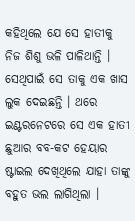କହିଥିଲେ ଯେ ସେ ହାତୀକୁ ନିଜ ଶିଶୁ ଭଳି ପାଳିଥାନ୍ତି । ସେଥିପାଇଁ ସେ ତାକୁ ଏକ ଖାସ ଲୁକ ଦେଇଛନ୍ତି । ଥରେ ଇଣ୍ଟରନେଟରେ ସେ ଏକ ହାତୀ ଛୁଆର ବବ-କଟ ହେୟାର ଷ୍ଟାଇଲ ଦେଖିଥିଲେ ଯାହା ତାଙ୍କୁ ବହୁତ ଭଲ ଲାଗିଥିଲା ।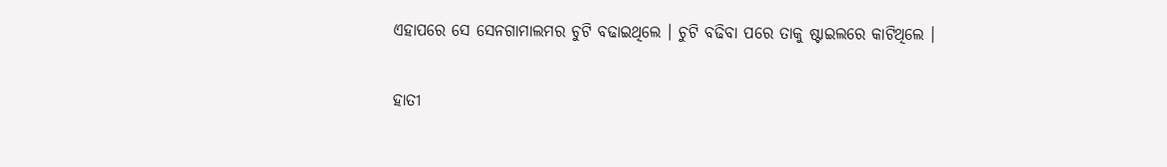ଏହାପରେ ସେ ସେନଗାମାଲମର ଚୁଟି ବଢାଇଥିଲେ । ଚୁଟି ବଢିବା ପରେ ତାକୁ ଷ୍ଟାଇଲରେ କାଟିଥିଲେ ।

ହାତୀ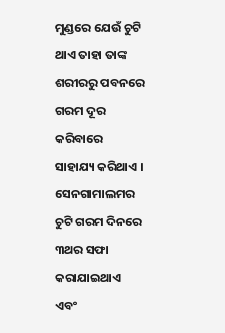ମୁଣ୍ଡରେ ଯେଉଁ ଚୁଟି ଥାଏ ତାହା ତାଙ୍କ ଶରୀରରୁ ପବନରେ ଗରମ ଦୂର କରିବାରେ ସାହାଯ୍ୟ କରିଥାଏ । ସେନଗାମାଲମର ଚୁଟି ଗରମ ଦିନରେ ୩ଥର ସଫା କରାଯାଇଥାଏ ଏବଂ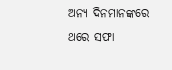ଅନ୍ୟ ଦିନମାନଙ୍କରେ ଥରେ ସଫା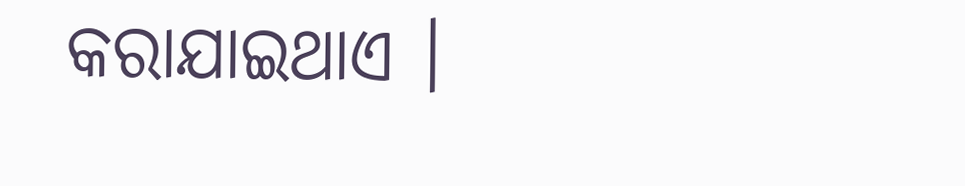କରାଯାଇଥାଏ ।